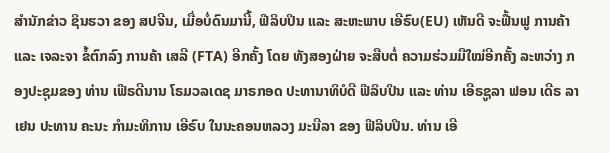ສຳນັກຂ່າວ ຊິນຮວາ ຂອງ ສປຈີນ, ເມື່ອບໍ່ດົນມານີ້, ຟີລິບປິນ ແລະ ສະຫະພາບ ເອີຣົບ(EU) ເຫັນດີ ຈະຟື້ນຟູ ການຄ້າ ແລະ ເຈລະຈາ ຂໍ້ຕົກລົງ ການຄ້າ ເສລີ (FTA) ອີກຄັ້ງ ໂດຍ ທັງສອງຝ່າຍ ຈະສືບຕໍ່ ຄວາມຮ່ວມມືໃໝ່ອີກຄັ້ງ ລະຫວ່າງ ກອງປະຊຸມຂອງ ທ່ານ ເຟີຣດີນານ ໂຣມວລເດຊ ມາຣກອດ ປະທານາທິບໍດີ ຟີລິບປິນ ແລະ ທ່ານ ເອີຣຊູລາ ຟອນ ເດີຣ ລາເຢນ ປະທານ ຄະນະ ກໍາມະທິການ ເອີຣົບ ໃນນະຄອນຫລວງ ມະນີລາ ຂອງ ຟີລິບປິນ. ທ່ານ ເອີ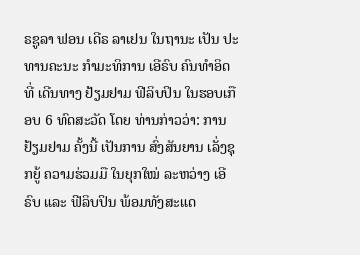ຣຊູລາ ຟອນ ເດີຣ ລາເຢນ ໃນຖານະ ເປັນ ປະທານຄະນະ ກຳມະທິການ ເອີຣົບ ຄົນທຳອິດ ທີ່ ເດີນທາງ ຢ້ຽມຢາມ ຟີລິບປິນ ໃນຮອບເກືອບ 6 ທົດສະວັດ ໂດຍ ທ່ານກ່າວວ່າ: ການຢ້ຽມຢາມ ຄັ້ງນີ້ ເປັນການ ສົ່ງສັນຍານ ເລັ່ງຊຸກຍູ້ ຄວາມຮ່ວມມື ໃນຍຸກໃໝ່ ລະຫວ່າງ ເອີຣົບ ແລະ ຟີລິບປິນ ພ້ອມທັງສະແດ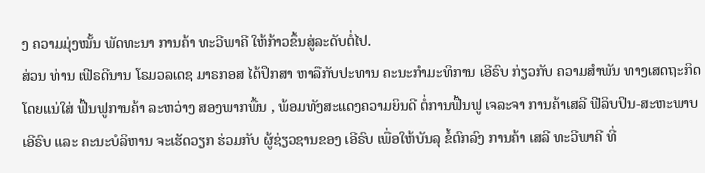ງ ຄວາມມຸ່ງໝັ້ນ ພັດທະນາ ການຄ້າ ທະວີພາຄີ ໃຫ້ກ້າວຂຶ້ນສູ່ລະດັບຕໍ່ໄປ.
ສ່ວນ ທ່ານ ເຟີຣດີນານ ໂຣມວລເດຊ ມາຣກອສ ໄດ້ປຶກສາ ຫາລືກັບປະທານ ຄະນະກຳມະທິການ ເອີຣົບ ກ່ຽວກັບ ຄວາມສຳພັນ ທາງເສດຖະກິດ ໂດຍແນ່ໃສ່ ຟື້ນຟູການຄ້າ ລະຫວ່າງ ສອງພາກພື້ນ , ພ້ອມທັງສະແດງຄວາມຍິນດີ ຕໍ່ການຟື້ນຟູ ເຈລະຈາ ການຄ້າເສລີ ຟີລິບປິນ-ສະຫະພາບ ເອີຣົບ ແລະ ຄະນະບໍລິຫານ ຈະເຮັດວຽກ ຮ່ວມກັບ ຜູ້ຊ່ຽວຊານຂອງ ເອີຣົບ ເພື່ອໃຫ້ບັນລຸ ຂໍ້ຕົກລົງ ການຄ້າ ເສລີ ທະວີພາຄີ ທີ່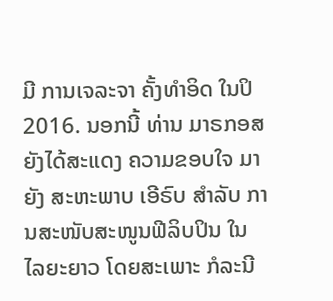ມີ ການເຈລະຈາ ຄັ້ງທຳອິດ ໃນປິ 2016. ນອກນີ້ ທ່ານ ມາຣກອສ ຍັງໄດ້ສະແດງ ຄວາມຂອບໃຈ ມາຍັງ ສະຫະພາບ ເອີຣົບ ສໍາລັບ ການສະໜັບສະໜູນຟີລິບປິນ ໃນໄລຍະຍາວ ໂດຍສະເພາະ ກໍລະນີ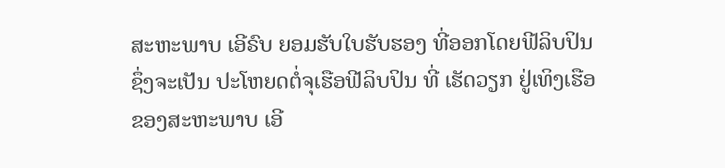ສະຫະພາບ ເອີຣົບ ຍອມຮັບໃບຮັບຮອງ ທີ່ອອກໂດຍຟີລິບປິນ ຊຶ່ງຈະເປັນ ປະໂຫຍດຕໍ່ຈຸເຮືອຟີລິບປິນ ທີ່ ເຮັດວຽກ ຢູ່ເທິງເຮືອຂອງສະຫະພາບ ເອີ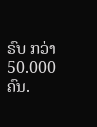ຣົບ ກວ່າ 50.000 ຄົນ.